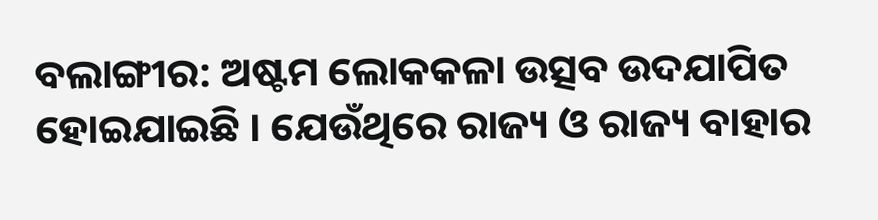ବଲାଙ୍ଗୀର: ଅଷ୍ଟମ ଲୋକକଳା ଉତ୍ସବ ଉଦଯାପିତ ହୋଇଯାଇଛି । ଯେଉଁଥିରେ ରାଜ୍ୟ ଓ ରାଜ୍ୟ ବାହାର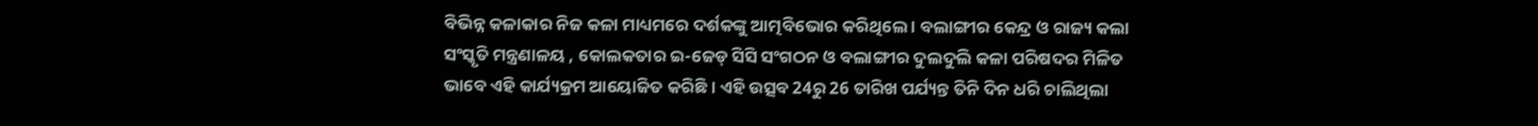ବିଭିନ୍ନ କଳାକାର ନିଜ କଳା ମାଧ୍ୟମରେ ଦର୍ଶକଙ୍କୁ ଆତ୍ମବିଭୋର କରିଥିଲେ । ବଲାଙ୍ଗୀର କେନ୍ଦ୍ର ଓ ରାଜ୍ୟ କଲା ସଂସ୍କୃତି ମନ୍ତ୍ରଣାଳୟ , କୋଲକତାର ଇ-ଜେଡ୍ ସିସି ସଂଗଠନ ଓ ବଲାଙ୍ଗୀର ଦୁଲଦୁଲି କଳା ପରିଷଦର ମିଳିତ ଭାବେ ଏହି କାର୍ଯ୍ୟକ୍ରମ ଆୟୋଜିତ କରିଛି । ଏହି ଉତ୍ସବ 24ରୁ 26 ତାରିଖ ପର୍ଯ୍ୟନ୍ତ ତିନି ଦିନ ଧରି ଚାଲିଥିଲା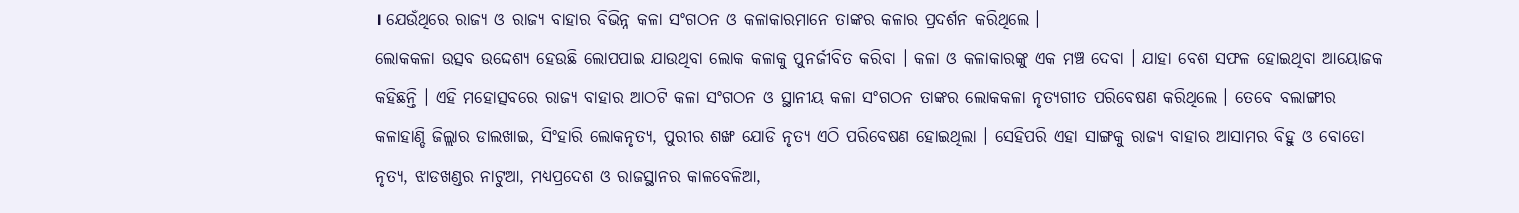। ଯେଉଁଥିରେ ରାଜ୍ୟ ଓ ରାଜ୍ୟ ବାହାର ବିଭିନ୍ନ କଳା ସଂଗଠନ ଓ କଳାକାରମାନେ ତାଙ୍କର କଳାର ପ୍ରଦର୍ଶନ କରିଥିଲେ ।
ଲୋକକଳା ଉତ୍ସବ ଉଦ୍ଦେଶ୍ଯ ହେଉଛି ଲୋପପାଇ ଯାଉଥିବା ଲୋକ କଳାକୁ ପୁନର୍ଜୀବିତ କରିବା । କଳା ଓ କଳାକାରଙ୍କୁ ଏକ ମଞ୍ଚ ଦେବା । ଯାହା ବେଶ ସଫଳ ହୋଇଥିବା ଆୟୋଜକ କହିଛନ୍ତି । ଏହି ମହୋତ୍ସବରେ ରାଜ୍ୟ ବାହାର ଆଠଟି କଳା ସଂଗଠନ ଓ ସ୍ଥାନୀୟ କଳା ସଂଗଠନ ତାଙ୍କର ଲୋକକଳା ନୃତ୍ୟଗୀତ ପରିବେଷଣ କରିଥିଲେ । ତେବେ ବଲାଙ୍ଗୀର କଳାହାଣ୍ଡି ଜିଲ୍ଲାର ଡାଲଖାଇ, ସିଂହାରି ଲୋକନୃତ୍ୟ, ପୁରୀର ଶଙ୍ଖ ଯୋଡି ନୃତ୍ୟ ଏଠି ପରିବେଷଣ ହୋଇଥିଲା । ସେହିପରି ଏହା ସାଙ୍ଗକୁ ରାଜ୍ୟ ବାହାର ଆସାମର ବିହୁ ଓ ବୋଡୋ ନୃତ୍ୟ, ଝାଡଖଣ୍ଡର ନାଟୁଆ, ମଧ୍ୟପ୍ରଦେଶ ଓ ରାଜସ୍ଥାନର କାଳବେଳିଆ,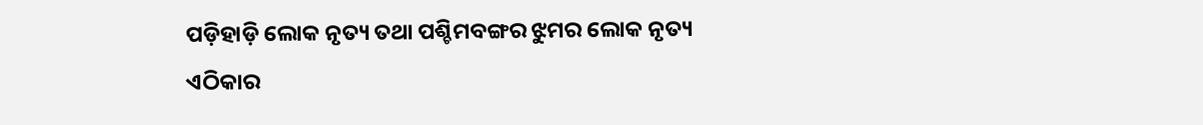ପଡ଼ିହାଡ଼ି ଲୋକ ନୃତ୍ୟ ତଥା ପଶ୍ଚିମବଙ୍ଗର ଝୁମର ଲୋକ ନୃତ୍ୟ ଏଠିକାର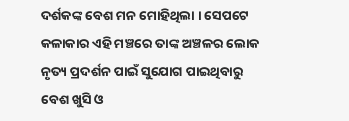ଦର୍ଶକଙ୍କ ବେଶ ମନ ମୋହିଥିଲା । ସେପଟେ କଳାକାର ଏହି ମଞ୍ଚରେ ତାଙ୍କ ଅଞ୍ଚଳର ଲୋକ ନୃତ୍ୟ ପ୍ରଦର୍ଶନ ପାଇଁ ସୁଯୋଗ ପାଇଥିବାରୁ ବେଶ ଖୁସି ଓ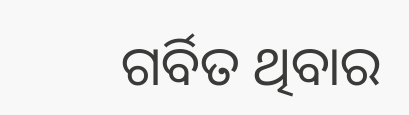ଗର୍ବିତ ଥିବାର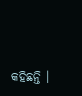କହିଛନ୍ତି ।